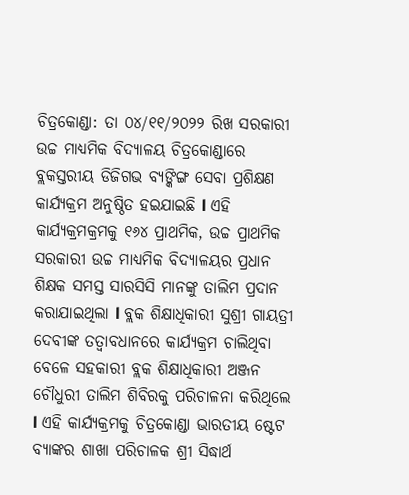ଚିତ୍ରକୋଣ୍ଡା: ତା ୦୪/୧୧/୨୦୨୨ ରିଖ ସରକାରୀ ଉଚ୍ଚ ମାଧ୍ୟମିକ ବିଦ୍ୟାଳୟ ଚିତ୍ରକୋଣ୍ଡାରେ ବ୍ଲକସ୍ତରୀୟ ଡିଜିଗଭ ବ୍ୟଙ୍କିଙ୍ଗ ସେବା ପ୍ରଶିକ୍ଷଣ କାର୍ଯ୍ୟକ୍ରମ ଅନୁଷ୍ଠିତ ହଇଯାଇଛି l ଏହି କାର୍ଯ୍ୟକ୍ରମକ୍ରମକୁ ୧୬୪ ପ୍ରାଥମିକ, ଉଚ୍ଚ ପ୍ରାଥମିକ ସରକାରୀ ଉଚ୍ଚ ମାଧ୍ୟମିକ ବିଦ୍ୟାଳୟର ପ୍ରଧାନ ଶିକ୍ଷକ ସମସ୍ତ ସାରସିସି ମାନଙ୍କୁ ତାଲିମ ପ୍ରଦାନ କରାଯାଇଥିଲା l ବ୍ଲକ ଶିକ୍ଷାଧିକାରୀ ସୁଶ୍ରୀ ଗାୟତ୍ରୀ ଦେବୀଙ୍କ ତତ୍ୱାବଧାନରେ କାର୍ଯ୍ୟକ୍ରମ ଚାଲିଥିବା ବେଳେ ସହକାରୀ ବ୍ଲକ ଶିକ୍ଷାଧିକାରୀ ଅଞ୍ଜନ ଚୌଧୁରୀ ତାଲିମ ଶିବିରକୁ ପରିଚାଳନା କରିଥିଲେ l ଏହି କାର୍ଯ୍ୟକ୍ରମକୁ ଚିତ୍ରକୋଣ୍ଡା ଭାରତୀୟ ଷ୍ଟେଟ ବ୍ୟାଙ୍କର ଶାଖା ପରିଚାଳକ ଶ୍ରୀ ସିଦ୍ଧାର୍ଥ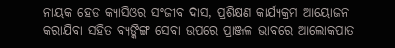ନାୟକ ହେଡ କ୍ୟାସିଓର ସଂଜୀବ ଦାସ, ପ୍ରଶିକ୍ଷଣ କାର୍ଯ୍ୟକ୍ରମ ଆୟୋଜନ କରାଯିବା ସହିତ ବ୍ୟଙ୍କିଙ୍ଗ ସେବା ଉପରେ ପ୍ରାଞ୍ଜଳ ଭାବରେ ଆଲୋକପାତ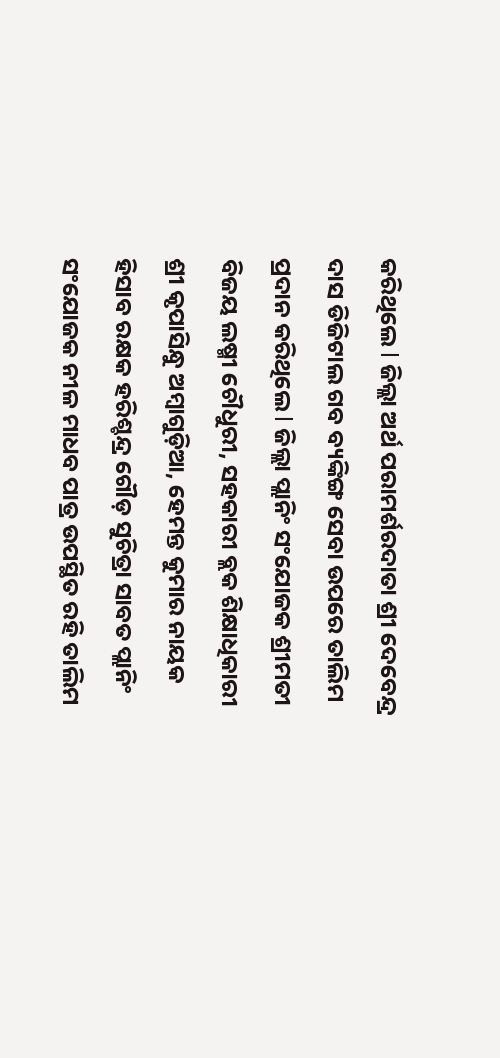କରିଥିଲେ l ଜିଲ୍ଲା ଅର୍ଥ ପରାମର୍ଶରଦାତା ଶ୍ରୀ ଦେବେନ୍ଦ୍ର ଦାସ ଡିଜିଟାଲ ଗବ ବ୍ୟଙ୍କିଙ୍ଗ ସେବା ଉପରେ ତାଲିମ ପ୍ରଦାନ କରିଥିଲେ l ଜିଲ୍ଲା ପ୍ଲାନିଂ ସଂଯୋଜକ ଶ୍ରୀମତୀ ବିଜୟ ଲଷ୍ମୀ ଚୌଧୁରୀ, ସହକାରୀ ବ୍ଲକ ଶିକ୍ଷାଧିକାରୀ ଶ୍ରୀ କୃପାସିନ୍ଧୁ ଅମ୍ବାଗୁଡ଼ିଆ, ହେମନ୍ତ କୁମାର ନାୟକ ହିସାବ ରକ୍ଷକ ହରିଶ୍ଚନ୍ଦ୍ର ଗୌଡ଼ ସୁଚିତ୍ରା ସାବତ ପ୍ଲାନିଂ ସଂଯୋଜକ ନୀଳ ମାଧବ ପାତ୍ର ଉପସ୍ଥିତ ରହି ତାଲିମ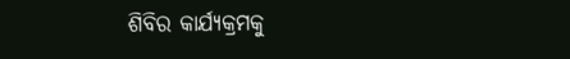ଶିବିର କାର୍ଯ୍ୟକ୍ରମକୁ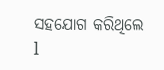ସହଯୋଗ କରିଥିଲେ l